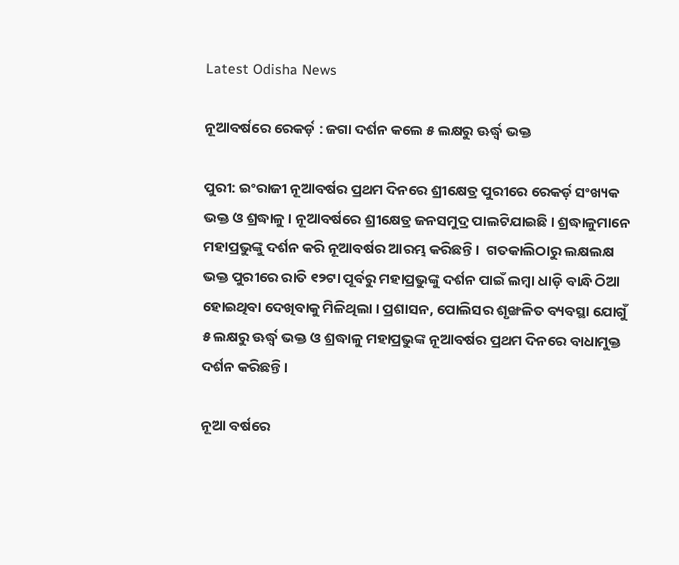Latest Odisha News

ନୂଆବର୍ଷରେ ରେକର୍ଡ଼ : ଜଗା ଦର୍ଶନ କଲେ ୫ ଲକ୍ଷରୁ ଊର୍ଦ୍ଧ୍ୱ ଭକ୍ତ

ପୁରୀ: ଇଂରାଜୀ ନୂଆବର୍ଷର ପ୍ରଥମ ଦିନରେ ଶ୍ରୀକ୍ଷେତ୍ର ପୁରୀରେ ରେକର୍ଡ଼ ସଂଖ୍ୟକ ଭକ୍ତ ଓ ଶ୍ରଦ୍ଧାଳୁ । ନୂଆବର୍ଷରେ ଶ୍ରୀକ୍ଷେତ୍ର ଜନସମୁଦ୍ର ପାଲଟିଯାଇଛି । ଶ୍ରଦ୍ଧାଳୁମାନେ ମହାପ୍ରଭୁଙ୍କୁ ଦର୍ଶନ କରି ନୂଆବର୍ଷର ଆରମ୍ଭ କରିଛନ୍ତି ।  ଗତକାଲିଠାରୁ ଲକ୍ଷଲକ୍ଷ ଭକ୍ତ ପୁରୀରେ ରାତି ୧୨ଟା ପୂର୍ବରୁ ମହାପ୍ରଭୁଙ୍କୁ ଦର୍ଶନ ପାଇଁ ଲମ୍ବା ଧାଡ଼ି ବାନ୍ଧି ଠିଆ ହୋଇଥିବା ଦେଖିବାକୁ ମିଳିଥିଲା । ପ୍ରଶାସନ, ପୋଲିସର ଶୃଙ୍ଖଳିତ ବ୍ୟବସ୍ଥା ଯୋଗୁଁ ୫ ଲକ୍ଷରୁ ଊର୍ଦ୍ଧ୍ୱ ଭକ୍ତ ଓ ଶ୍ରଦ୍ଧାଳୁ ମହାପ୍ରଭୁଙ୍କ ନୂଆବର୍ଷର ପ୍ରଥମ ଦିନରେ ବାଧାମୁକ୍ତ ଦର୍ଶନ କରିଛନ୍ତି ।

ନୂଆ ବର୍ଷରେ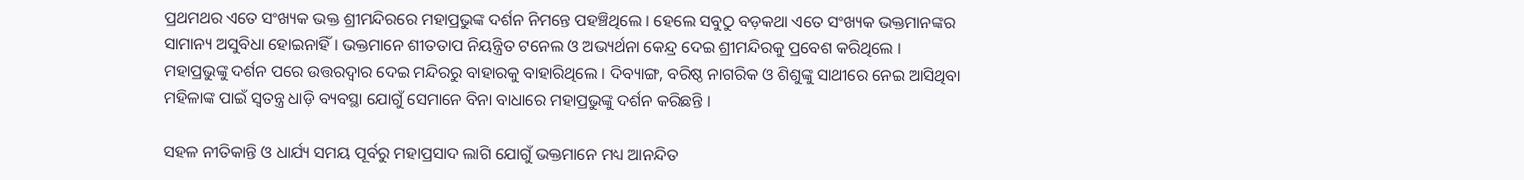ପ୍ରଥମଥର ଏତେ ସଂଖ୍ୟକ ଭକ୍ତ ଶ୍ରୀମନ୍ଦିରରେ ମହାପ୍ରଭୁଙ୍କ ଦର୍ଶନ ନିମନ୍ତେ ପହଞ୍ଚିଥିଲେ । ହେଲେ ସବୁଠୁ ବଡ଼କଥା ଏତେ ସଂଖ୍ୟକ ଭକ୍ତମାନଙ୍କର ସାମାନ୍ୟ ଅସୁବିଧା ହୋଇନାହିଁ । ଭକ୍ତମାନେ ଶୀତତାପ ନିୟନ୍ତ୍ରିତ ଟନେଲ ଓ ଅଭ୍ୟର୍ଥନା କେନ୍ଦ୍ର ଦେଇ ଶ୍ରୀମନ୍ଦିରକୁ ପ୍ରବେଶ କରିଥିଲେ । ମହାପ୍ରଭୁଙ୍କୁ ଦର୍ଶନ ପରେ ଉତ୍ତରଦ୍ୱାର ଦେଇ ମନ୍ଦିରରୁ ବାହାରକୁ ବାହାରିଥିଲେ । ଦିବ୍ୟାଙ୍ଗ, ବରିଷ୍ଠ ନାଗରିକ ଓ ଶିଶୁଙ୍କୁ ସାଥୀରେ ନେଇ ଆସିଥିବା ମହିଳାଙ୍କ ପାଇଁ ସ୍ୱତନ୍ତ୍ର ଧାଡ଼ି ବ୍ୟବସ୍ଥା ଯୋଗୁଁ ସେମାନେ ବିନା ବାଧାରେ ମହାପ୍ରଭୁଙ୍କୁ ଦର୍ଶନ କରିଛନ୍ତି ।

ସହଳ ନୀତିକାନ୍ତି ଓ ଧାର୍ଯ୍ୟ ସମୟ ପୂର୍ବରୁ ମହାପ୍ରସାଦ ଲାଗି ଯୋଗୁଁ ଭକ୍ତମାନେ ମଧ୍ୟ ଆନନ୍ଦିତ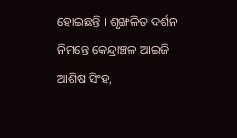ହୋଇଛନ୍ତି । ଶୃଙ୍ଖଳିତ ଦର୍ଶନ ନିମନ୍ତେ କେନ୍ଦ୍ରାଞ୍ଚଳ ଆଇଜି ଆଶିଷ ସିଂହ,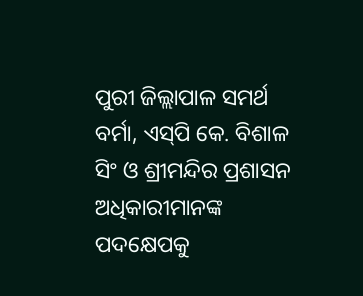ପୁରୀ ଜିଲ୍ଲାପାଳ ସମର୍ଥ ବର୍ମା, ଏସ୍‌ପି କେ. ବିଶାଳ ସିଂ ଓ ଶ୍ରୀମନ୍ଦିର ପ୍ରଶାସନ ଅଧିକାରୀମାନଙ୍କ ପଦକ୍ଷେପକୁ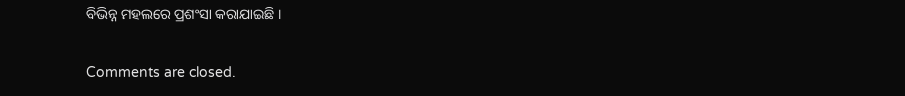ବିଭିନ୍ନ ମହଲରେ ପ୍ରଶଂସା କରାଯାଇଛି ।

Comments are closed.